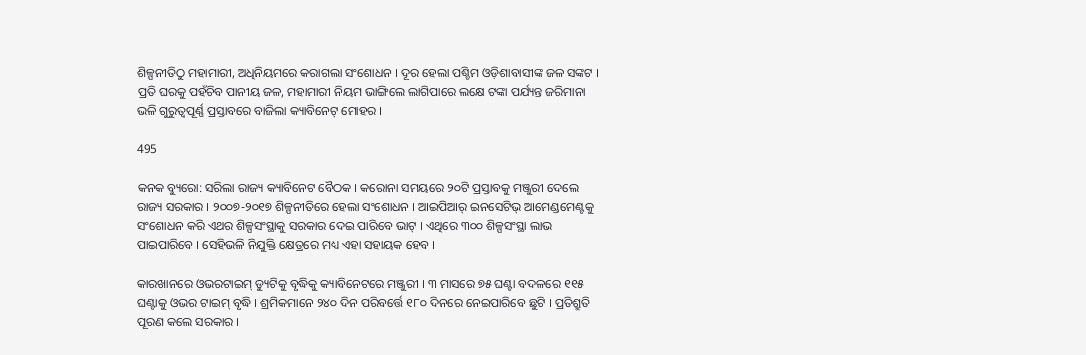ଶିଳ୍ପନୀତିଠୁ ମହାମାରୀ, ଅଧିନିୟମରେ କରାଗଲା ସଂଶୋଧନ । ଦୂର ହେଲା ପଶ୍ଚିମ ଓଡ଼ିଶାବାସୀଙ୍କ ଜଳ ସଙ୍କଟ । ପ୍ରତି ଘରକୁ ପହଁଚିବ ପାନୀୟ ଜଳ, ମହାମାରୀ ନିୟମ ଭାଙ୍ଗିଲେ ଲାଗିପାରେ ଲକ୍ଷେ ଟଙ୍କା ପର୍ଯ୍ୟନ୍ତ ଜରିମାନା ଭଳି ଗୁରୁତ୍ୱପୂର୍ଣ୍ଣ ପ୍ରସ୍ତାବରେ ବାଜିଲା କ୍ୟାବିନେଟ୍ ମୋହର ।

495

କନକ ବ୍ୟୁରୋ: ସରିଲା ରାଜ୍ୟ କ୍ୟାବିନେଟ ବୈଠକ । କରୋନା ସମୟରେ ୨୦ଟି ପ୍ରସ୍ତାବକୁ ମଞ୍ଜୁରୀ ଦେଲେ ରାଜ୍ୟ ସରକାର । ୨୦୦୭-୨୦୧୭ ଶିଳ୍ପନୀତିରେ ହେଲା ସଂଶୋଧନ । ଆଇପିଆର୍ ଇନସେଟିଭ୍ ଆମେଣ୍ଡମେଣ୍ଟକୁ ସଂଶୋଧନ କରି ଏଥର ଶିଳ୍ପସଂସ୍ଥାକୁ ସରକାର ଦେଇ ପାରିବେ ଭାଟ୍ । ଏଥିରେ ୩୦୦ ଶିଳ୍ପସଂସ୍ଥା ଲାଭ ପାଇପାରିବେ । ସେହିଭଳି ନିଯୁକ୍ତି କ୍ଷେତ୍ରରେ ମଧ୍ୟ ଏହା ସହାୟକ ହେବ ।

କାରଖାନରେ ଓଭରଟାଇମ୍ ଡ୍ୟୁଟିକୁ ବୃଦ୍ଧିକୁ କ୍ୟାବିନେଟରେ ମଞ୍ଜୁରୀ । ୩ ମାସରେ ୭୫ ଘଣ୍ଟା ବଦଳରେ ୧୧୫ ଘଣ୍ଟାକୁ ଓଭର ଟାଇମ୍ ବୃଦ୍ଧି । ଶ୍ରମିକମାନେ ୨୪୦ ଦିନ ପରିବର୍ତ୍ତେ ୧୮୦ ଦିନରେ ନେଇପାରିବେ ଛୁଟି । ପ୍ରତିଶ୍ରୁତି ପୂରଣ କଲେ ସରକାର ।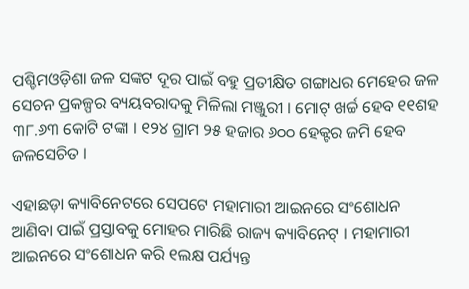ପଶ୍ଚିମଓଡ଼ିଶା ଜଳ ସଙ୍କଟ ଦୂର ପାଇଁ ବହୁ ପ୍ରତୀକ୍ଷିତ ଗଙ୍ଗାଧର ମେହେର ଜଳ ସେଚନ ପ୍ରକଳ୍ପର ବ୍ୟୟବରାଦକୁ ମିଳିଲା ମଞ୍ଜୁରୀ । ମୋଟ୍ ଖର୍ଚ୍ଚ ହେବ ୧୧ଶହ ୩୮.୬୩ କୋଟି ଟଙ୍କା । ୧୨୪ ଗ୍ରାମ ୨୫ ହଜାର ୬୦୦ ହେକ୍ଟର ଜମି ହେବ ଜଳସେଚିତ ।

ଏହାଛଡ଼ା କ୍ୟାବିନେଟରେ ସେପଟେ ମହାମାରୀ ଆଇନରେ ସଂଶୋଧନ ଆଣିବା ପାଇଁ ପ୍ରସ୍ତାବକୁ ମୋହର ମାରିଛି ରାଜ୍ୟ କ୍ୟାବିନେଟ୍ । ମହାମାରୀ ଆଇନରେ ସଂଶୋଧନ କରି ୧ଲକ୍ଷ ପର୍ଯ୍ୟନ୍ତ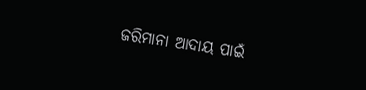ଜରିମାନା ଆଦାୟ ପାଇଁ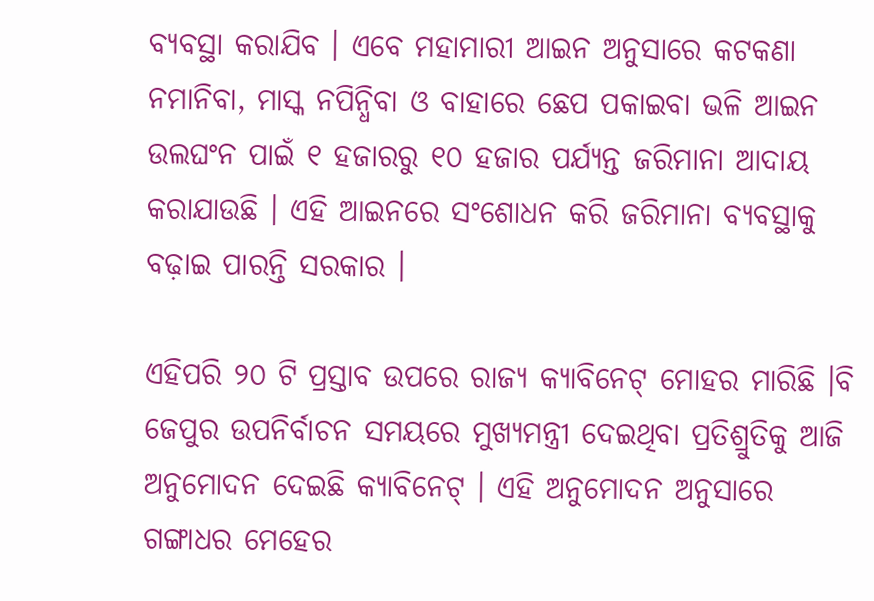ବ୍ୟବସ୍ଥା କରାଯିବ । ଏବେ ମହାମାରୀ ଆଇନ ଅନୁସାରେ କଟକଣା ନମାନିବା, ମାସ୍କ ନପିନ୍ଧିବା ଓ ବାହାରେ ଛେପ ପକାଇବା ଭଳି ଆଇନ ଉଲଘଂନ ପାଇଁ ୧ ହଜାରରୁ ୧୦ ହଜାର ପର୍ଯ୍ୟନ୍ତ ଜରିମାନା ଆଦାୟ କରାଯାଉଛି । ଏହି ଆଇନରେ ସଂଶୋଧନ କରି ଜରିମାନା ବ୍ୟବସ୍ଥାକୁ ବଢ଼ାଇ ପାରନ୍ତି ସରକାର ।

ଏହିପରି ୨୦ ଟି ପ୍ରସ୍ତାବ ଉପରେ ରାଜ୍ୟ କ୍ୟାବିନେଟ୍ ମୋହର ମାରିଛି ।ବି ଜେପୁର ଉପନିର୍ବାଚନ ସମୟରେ ମୁଖ୍ୟମନ୍ତ୍ରୀ ଦେଇଥିବା ପ୍ରତିଶ୍ରୁତିକୁ ଆଜି ଅନୁମୋଦନ ଦେଇଛି କ୍ୟାବିନେଟ୍ । ଏହି ଅନୁମୋଦନ ଅନୁସାରେ ଗଙ୍ଗାଧର ମେହେର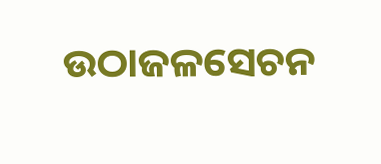ଉଠାଜଳସେଚନ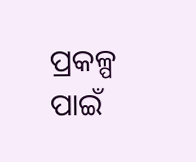ପ୍ରକଳ୍ପ ପାଇଁ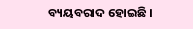ବ୍ୟୟବରାଦ ହୋଇଛି ।